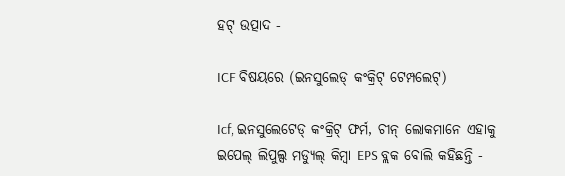ହଟ୍ ଉତ୍ପାଦ -

ICF ବିଷୟରେ (ଇନସୁଲେଡ୍ କଂକ୍ରିଟ୍ ଟେମ୍ପଲେଟ୍)

Icf, ଇନସୁଲେଟେଡ୍ କଂକ୍ରିଟ୍ ଫର୍ମ, ଚୀନ୍ ଲୋକମାନେ ଏହାକୁ ଇପେଲ୍ ଲିପୁଲ୍ସ ମଡ୍ୟୁଲ୍ କିମ୍ବା EPS ବ୍ଲକ ବୋଲି କହିଛନ୍ତି -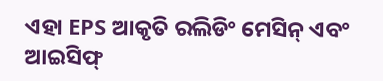ଏହା EPS ଆକୃତି ରଲିଡିଂ ମେସିନ୍ ଏବଂ ଆଇସିଫ୍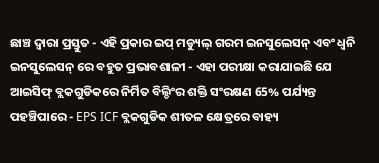ଛାଞ୍ଚ ଦ୍ୱାରା ପ୍ରସ୍ତୁତ - ଏହି ପ୍ରକାର ଇପ୍ ମଡ୍ୟୁଲ୍ ଗରମ ଇନସୁଲେସନ୍ ଏବଂ ଧ୍ୱନି ଇନସୁଲେସନ୍ ରେ ବହୁତ ପ୍ରଭାବଶାଳୀ - ଏହା ପରୀକ୍ଷା କରାଯାଇଛି ଯେ ଆଇସିଫ୍ ବ୍ଲକଗୁଡିକରେ ନିର୍ମିତ ବିଲ୍ଡିଂର ଶକ୍ତି ସଂରକ୍ଷଣ 65% ପର୍ଯ୍ୟନ୍ତ ପହଞ୍ଚିପାରେ - EPS ICF ବ୍ଲକଗୁଡିକ ଶୀତଳ କ୍ଷେତ୍ରରେ ବାହ୍ୟ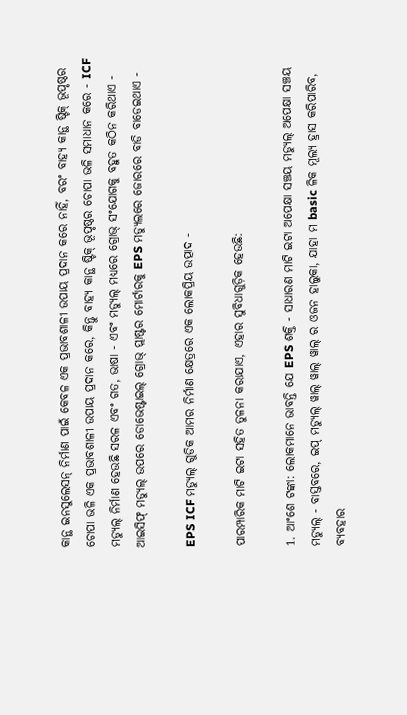କାନ୍ଥ ଇନସୁଲେସନ୍ ନିର୍ମାଣ ପାଇଁ କେବଳ ଏକ ପ୍ରଭାବଶାଳୀ ଉପାୟ ପ୍ରଦାନ କରେ ନାହିଁ, ବରଂ ବାହ୍ୟ କାନ୍ଥ ଷ୍ଟିକ୍ ଭୂପୃଷ୍ଠର ଚୋପା ଭଳି ଏକ ପ୍ରଭାବଶାଳୀ ଉପାୟ ପ୍ରଦାନ କରେ, କିନ୍ତୁ ବାହ୍ୟ କାନ୍ଥ ଷ୍ଟିକ୍ ଭୂପୃଷ୍ଠର ଚୋପା ଭଳି ସମାଧାନ କରେ - ICF ମଡ୍ୟୁଲ୍ ନିର୍ମାଣ ହେଉଛି ସରଳ ଏବଂ ଗତ, ଭାଷା - ଏବଂ ମଡ୍ୟୁଲ୍ ମଧ୍ୟରେ ଗ୍ରୋଭ୍ ସଂଯୋଗକୁ ବହୁତ କଠିନ କରିଥାଏ - ଆଇସିଫ୍ ମଡ୍ୟୁଲ୍ ଉପରେ ଡୋଭେଷ୍ଟାଇଲ୍ ଗ୍ରୋଭ୍ ପ୍ଲାଷ୍ଟର ମୋର୍ଟାରକୁ EPS ମଡ୍ୟୁଲରେ ଜୋରରେ ବାଡି ବାଡେଇଥାଏ -

EPS ICF ମଡ୍ୟୁଲ୍ ଗୁଡିକ ଆମର ନିର୍ମାଣ କ୍ଷେତ୍ରରେ ଏକ ଲୋକପ୍ରିୟ ଉତ୍ପାଦ -

ପାରମ୍ପାରିକ ମାଟି ଇଟା ସହିତ ତୁଳନା କରାଯାଏ, ଏହାର ସୁବିଧାଗୁଡ଼ିକ ହେଉଛି:

1. ଆଂଶେ ଟଙ୍କା: ଲୋକମାନେ ଭାବନ୍ତି ଯେ EPS ଶକ୍ତି - ସାଧାରଣ ମାଟି ଇଟା ଅପେକ୍ଷା ସଞ୍ଚୟ ମଡ୍ୟୁଲ୍ ଅପେକ୍ଷା ସଞ୍ଚୟ ମଡ୍ୟୁଲ୍ - ବାସ୍ତବରେ, ଇପ୍ ମଡ୍ୟୁଲ୍ ୱାଲ୍ ୱାଲ୍ ୱାଲ୍ ର ଓଜନ ହାଲୁକା, ଯାହା ମ basic ଳିକ ମୂଲ୍ୟ ହ୍ରାସ କରିପାରିବ, ବ୍ୟବହାର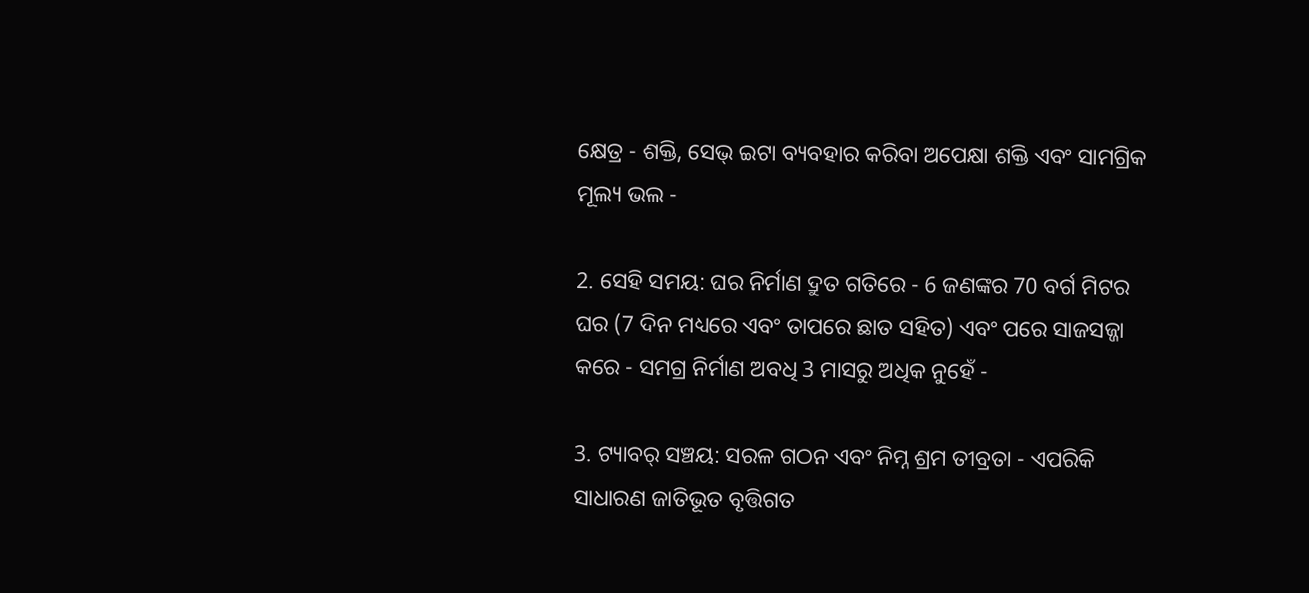କ୍ଷେତ୍ର - ଶକ୍ତି, ସେଭ୍ ଇଟା ବ୍ୟବହାର କରିବା ଅପେକ୍ଷା ଶକ୍ତି ଏବଂ ସାମଗ୍ରିକ ମୂଲ୍ୟ ଭଲ -

2. ସେହି ସମୟ: ଘର ନିର୍ମାଣ ଦ୍ରୁତ ଗତିରେ - 6 ଜଣଙ୍କର 70 ବର୍ଗ ମିଟର ଘର (7 ଦିନ ମଧ୍ୟରେ ଏବଂ ତାପରେ ଛାତ ସହିତ) ଏବଂ ପରେ ସାଜସଜ୍ଜା କରେ - ସମଗ୍ର ନିର୍ମାଣ ଅବଧି 3 ମାସରୁ ଅଧିକ ନୁହେଁ -

3. ଟ୍ୟାବର୍ ସଞ୍ଚୟ: ସରଳ ଗଠନ ଏବଂ ନିମ୍ନ ଶ୍ରମ ତୀବ୍ରତା - ଏପରିକି ସାଧାରଣ ଜାତିଭୂତ ବୃତ୍ତିଗତ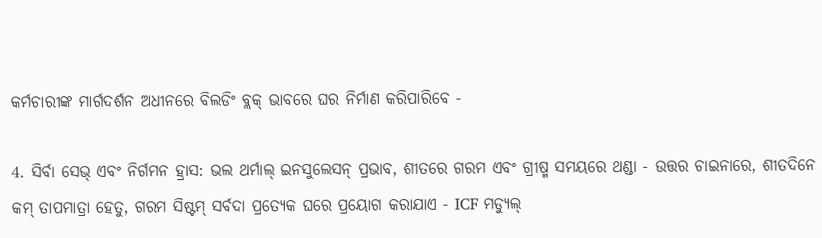କର୍ମଚାରୀଙ୍କ ମାର୍ଗଦର୍ଶନ ଅଧୀନରେ ବିଲଡିଂ ବ୍ଲକ୍ ଭାବରେ ଘର ନିର୍ମାଣ କରିପାରିବେ -

4. ସିର୍ବା ସେଭ୍ ଏବଂ ନିର୍ଗମନ ହ୍ରାସ: ଭଲ ଥର୍ମାଲ୍ ଇନସୁଲେସନ୍ ପ୍ରଭାବ, ଶୀତରେ ଗରମ ଏବଂ ଗ୍ରୀଷ୍ମ ସମୟରେ ଥଣ୍ଡା - ଉତ୍ତର ଚାଇନାରେ, ଶୀତଦିନେ କମ୍ ତାପମାତ୍ରା ହେତୁ, ଗରମ ସିଷ୍ଟମ୍ ସର୍ବଦା ପ୍ରତ୍ୟେକ ଘରେ ପ୍ରୟୋଗ କରାଯାଏ - ICF ମଡ୍ୟୁଲ୍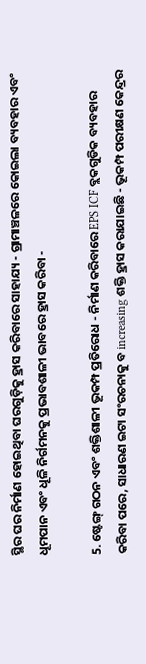ସ୍ଥିର ଘର ନିର୍ମାଣ ହୋଇଥିବା ଘରଗୁଡ଼ିକୁ ହ୍ରାସ କରିବାରେ ସାହାଯ୍ୟ - ଗ୍ରାମାଞ୍ଚଳରେ କୋଇଲା ବ୍ୟବହାର ଏବଂ ଧୂମପାନ ଏବଂ ଧୂଳି ନିର୍ଗମନକୁ ପ୍ରଭାବଶାଳୀ ଭାବରେ ହ୍ରାସ କରିବା -

5. ଷ୍ଟେଙ୍ଗ୍ ଗଠନ ଏବଂ ଶକ୍ତିଶାଳୀ ଭୂକମ୍ପ ପ୍ରତିରୋଧ - ନିର୍ମାଣ କରିବାରେ EPS ICF ବ୍ଲକଗୁଡିକ ବ୍ୟବହାର କରିବା ପରେ, ସାଧାରଣ ଇଟା ସଂରଚନାକୁ ବ increasing ଶକ୍ତି ହ୍ରାସ କରାଯାଇଛି - ଭୂକମ୍ପ ପରୀକ୍ଷଣ କେନ୍ଦ୍ରର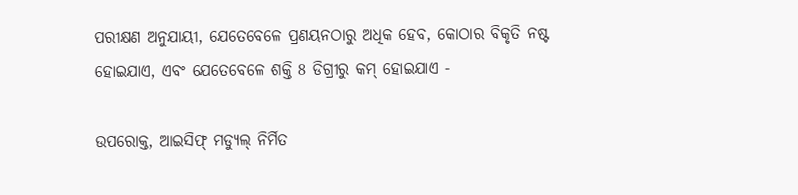ପରୀକ୍ଷଣ ଅନୁଯାୟୀ, ଯେତେବେଳେ ପ୍ରଣୟନଠାରୁ ଅଧିକ ହେବ, କୋଠାର ବିକୃତି ନଷ୍ଟ ହୋଇଯାଏ, ଏବଂ ଯେତେବେଳେ ଶକ୍ତି 8 ଡିଗ୍ରୀରୁ କମ୍ ହୋଇଯାଏ -

ଉପରୋକ୍ତ, ଆଇସିଫ୍ ମଡ୍ୟୁଲ୍ ନିର୍ମିତ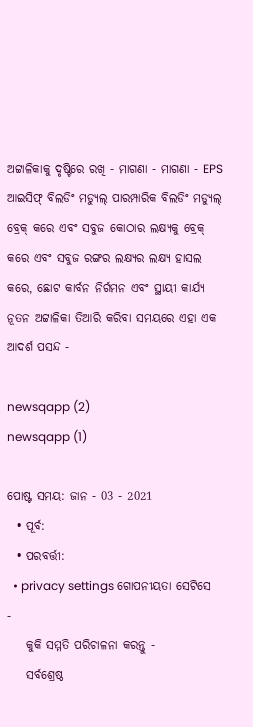ଅଟ୍ଟାଳିକାକୁ ଦୃଷ୍ଟିରେ ରଖି - ମାଗଣା - ମାଗଣା - EPS ଆଇସିଫ୍ ବିଲଡିଂ ମଡ୍ୟୁଲ୍ ପାରମ୍ପାରିକ ବିଲଡିଂ ମଡ୍ୟୁଲ୍ ବ୍ରେକ୍ କରେ ଏବଂ ସବୁଜ କୋଠାର ଲକ୍ଷ୍ୟକୁ ବ୍ରେକ୍ କରେ ଏବଂ ସବୁଜ ରଙ୍ଗର ଲକ୍ଷ୍ୟର ଲକ୍ଷ୍ୟ ହାସଲ କରେ, ଛୋଟ କାର୍ବନ ନିର୍ଗମନ ଏବଂ ସ୍ଥାୟୀ କାର୍ଯ୍ୟ ନୂତନ ଅଟ୍ଟାଳିକା ତିଆରି କରିବା ସମୟରେ ଏହା ଏକ ଆଦର୍ଶ ପସନ୍ଦ -

newsqapp (2)
newsqapp (1)

ପୋଷ୍ଟ ସମୟ: ଜାନ - 03 - 2021
  • ପୂର୍ବ:
  • ପରବର୍ତ୍ତୀ:
  • privacy settings ଗୋପନୀୟତା ସେଟିସେ -
    କୁକି ସମ୍ମତି ପରିଚାଳନା କରନ୍ତୁ -
    ସର୍ବଶ୍ରେଷ୍ଠ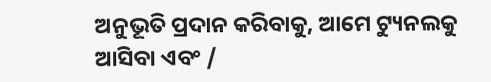ଅନୁଭୂତି ପ୍ରଦାନ କରିବାକୁ, ଆମେ ଟ୍ୟୁନଲକୁ ଆସିବା ଏବଂ /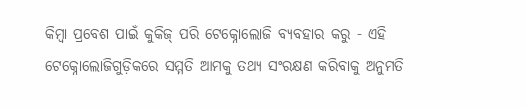କିମ୍ବା ପ୍ରବେଶ ପାଇଁ କୁକିଜ୍ ପରି ଟେକ୍ନୋଲୋଜି ବ୍ୟବହାର କରୁ - ଏହି ଟେକ୍ନୋଲୋଜିଗୁଡ଼ିକରେ ସମ୍ମତି ଆମକୁ ତଥ୍ୟ ସଂରକ୍ଷଣ କରିବାକୁ ଅନୁମତି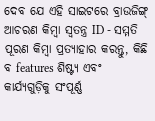ଦେବ ଯେ ଏହି ସାଇଟରେ ବ୍ରାଉଜିଙ୍ଗ୍ ଆଚରଣ କିମ୍ବା ସ୍ୱତନ୍ତ୍ର ID - ସମ୍ମତି ପୂରଣ କିମ୍ବା ପ୍ରତ୍ୟାହାର କରନ୍ତୁ, କିଛି ବ features ଶିଷ୍ଟ୍ୟ ଏବଂ କାର୍ଯ୍ୟଗୁଡ଼ିକୁ ସଂପୂର୍ଣ୍ଣ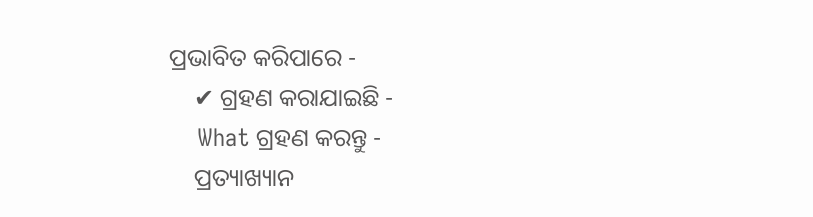ପ୍ରଭାବିତ କରିପାରେ -
    ✔ ଗ୍ରହଣ କରାଯାଇଛି -
    What ଗ୍ରହଣ କରନ୍ତୁ -
    ପ୍ରତ୍ୟାଖ୍ୟାନ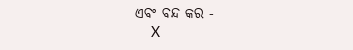ଏବଂ ବନ୍ଦ କର -
    X